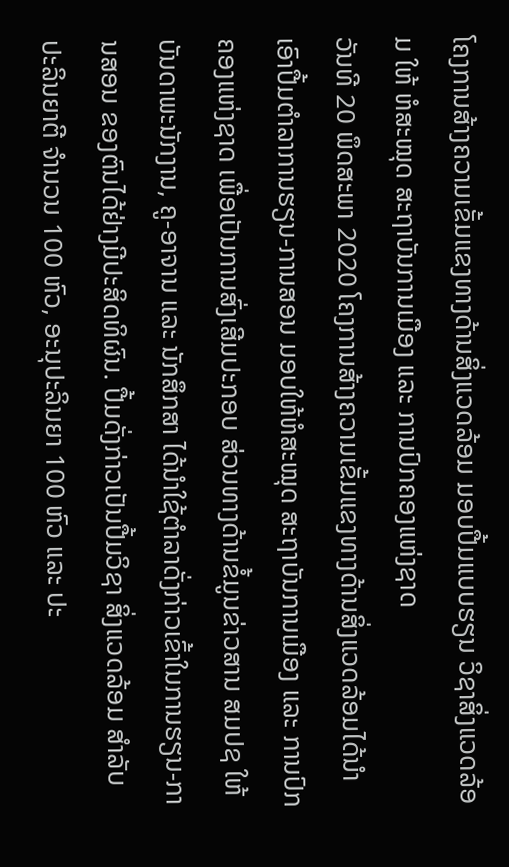ໂຄງການສ້າງຄວາມເຂັ້ມແຂງທາງດ້ານສິ່ງແວດລ້ອມ ມອບປື້ມແບບຮຽນ ວິຊາສິ່ງແວດລ້ອມ ໃຫ້ ຫໍສະໝຸດ ສະຖາບັນການເມືອງ ແລະ ການປົກຄອງແຫ່ງຊາດ
ວັນທີ 20 ພຶດສະພາ 2020 ໂຄງການສ້າງຄວາມເຂັ້ມແຂງທາງດ້ານສິ່ງແວດລ້ອມໄດ້ນໍາເອົາປື້ມຕຳລາການຮຽນ-ການສອນ ມອບໃຫ້ຫໍສະໝຸດ ສະຖາບັນການເມືອງ ແລະ ການປົກຄອງແຫ່ງຊາດ ເພື່ອເປັນການສົ່ງເສີມປະກອບ ສ່ວນທາງດ້ານຂໍ້ມູນຂ່າວສານ ສມປຊ ໃຫ້ບັນດາພະນັກງານ, ຄູ-ອາຈານ ແລະ ນັກສຶກສາ ໄດ້ນຳໃຊ້ຕຳລາດັ່ງກ່າວເຂົ້າໃນການຮຽນ-ການສອນ ຂອງຕົນໄດ້ຢ່າງມີປະສິດທິຜົນ. ປື້ມດັ່ງກ່າວເປັນປື້ມວິຊາ ສິ່ງແວດລ້ອມ ສຳລັບ ປະລິນຍາຕີ ຈຳນວນ 100 ຫົວ, ອະນຸປະລິນຍາ 100 ຫົວ ແລະ ປະ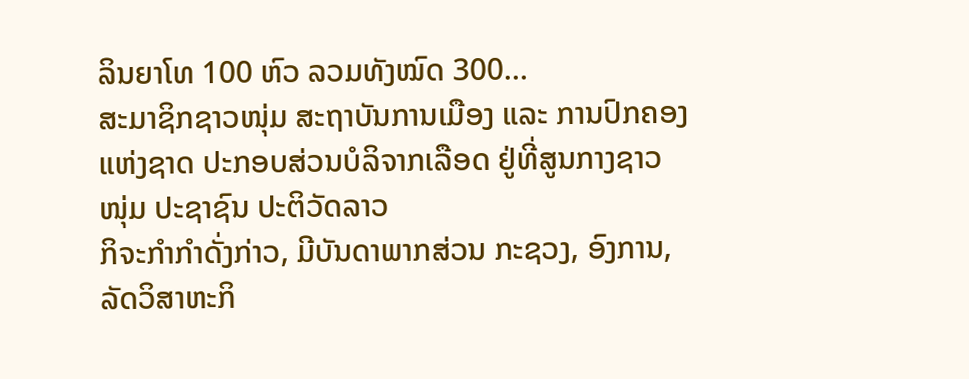ລິນຍາໂທ 100 ຫົວ ລວມທັງໝົດ 300…
ສະມາຊິກຊາວໜຸ່ມ ສະຖາບັນການເມືອງ ແລະ ການປົກຄອງແຫ່ງຊາດ ປະກອບສ່ວນບໍລິຈາກເລືອດ ຢູ່ທີ່ສູນກາງຊາວໜຸ່ມ ປະຊາຊົນ ປະຕິວັດລາວ
ກິຈະກຳກຳດັ່ງກ່າວ, ມີບັນດາພາກສ່ວນ ກະຊວງ, ອົງການ, ລັດວິສາຫະກິ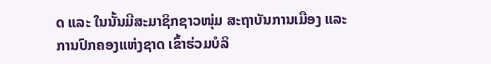ດ ແລະ ໃນນັ້ນມີສະມາຊິກຊາວໜຸ່ມ ສະຖາບັນການເມືອງ ແລະ ການປົກຄອງແຫ່ງຊາດ ເຂົ້າຮ່ວມບໍລິ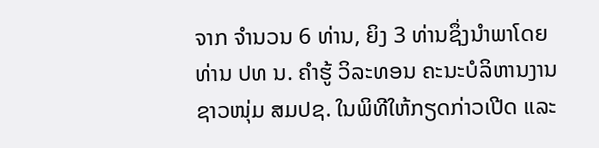ຈາກ ຈຳນວນ 6 ທ່ານ, ຍິງ 3 ທ່ານຊຶ່ງນຳພາໂດຍ ທ່ານ ປທ ນ. ຄຳຮູ້ ວິລະທອນ ຄະນະບໍລິຫານງານຊາວໜຸ່ມ ສມປຊ. ໃນພິທີໃຫ້ກຽດກ່າວເປີດ ແລະ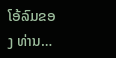ໂອ້ລົມຂອງ ທ່ານ…